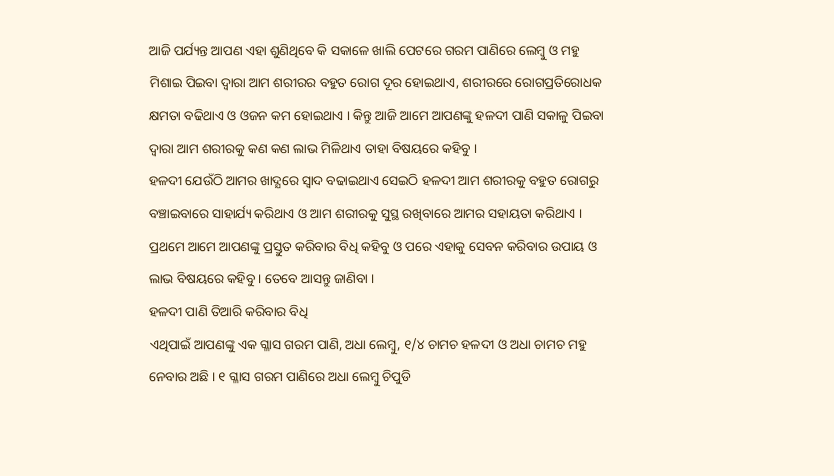ଆଜି ପର୍ଯ୍ୟନ୍ତ ଆପଣ ଏହା ଶୁଣିଥିବେ କି ସକାଳେ ଖାଲି ପେଟରେ ଗରମ ପାଣିରେ ଲେମ୍ବୁ ଓ ମହୁ ମିଶାଇ ପିଇବା ଦ୍ଵାରା ଆମ ଶରୀରର ବହୁତ ରୋଗ ଦୂର ହୋଇଥାଏ, ଶରୀରରେ ରୋଗପ୍ରତିରୋଧକ କ୍ଷମତା ବଢିଥାଏ ଓ ଓଜନ କମ ହୋଇଥାଏ । କିନ୍ତୁ ଆଜି ଆମେ ଆପଣଙ୍କୁ ହଳଦୀ ପାଣି ସକାଳୁ ପିଇବା ଦ୍ଵାରା ଆମ ଶରୀରକୁ କଣ କଣ ଲାଭ ମିଳିଥାଏ ତାହା ବିଷୟରେ କହିବୁ ।
ହଳଦୀ ଯେଉଁଠି ଆମର ଖାଦ୍ଯରେ ସ୍ଵାଦ ବଢାଇଥାଏ ସେଇଠି ହଳଦୀ ଆମ ଶରୀରକୁ ବହୁତ ରୋଗରୁ ବଞ୍ଚାଇବାରେ ସାହାର୍ଯ୍ୟ କରିଥାଏ ଓ ଆମ ଶରୀରକୁ ସୁସ୍ଥ ରଖିବାରେ ଆମର ସହାୟତା କରିଥାଏ । ପ୍ରଥମେ ଆମେ ଆପଣଙ୍କୁ ପ୍ରସ୍ତୁତ କରିବାର ବିଧି କହିବୁ ଓ ପରେ ଏହାକୁ ସେବନ କରିବାର ଉପାୟ ଓ ଲାଭ ବିଷୟରେ କହିବୁ । ତେବେ ଆସନ୍ତୁ ଜାଣିବା ।
ହଳଦୀ ପାଣି ତିଆରି କରିବାର ବିଧି
ଏଥିପାଇଁ ଆପଣଙ୍କୁ ଏକ ଗ୍ଳାସ ଗରମ ପାଣି, ଅଧା ଲେମ୍ବୁ, ୧/୪ ଚାମଚ ହଳଦୀ ଓ ଅଧା ଚାମଚ ମହୁ ନେବାର ଅଛି । ୧ ଗ୍ଳାସ ଗରମ ପାଣିରେ ଅଧା ଲେମ୍ବୁ ଚିପୁଡି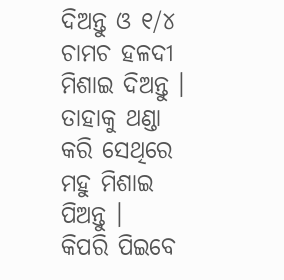ଦିଅନ୍ତୁ ଓ ୧/୪ ଚାମଚ ହଳଦୀ ମିଶାଇ ଦିଅନ୍ତୁ । ତାହାକୁ ଥଣ୍ଡା କରି ସେଥିରେ ମହୁ ମିଶାଇ ପିଅନ୍ତୁ ।
କିପରି ପିଇବେ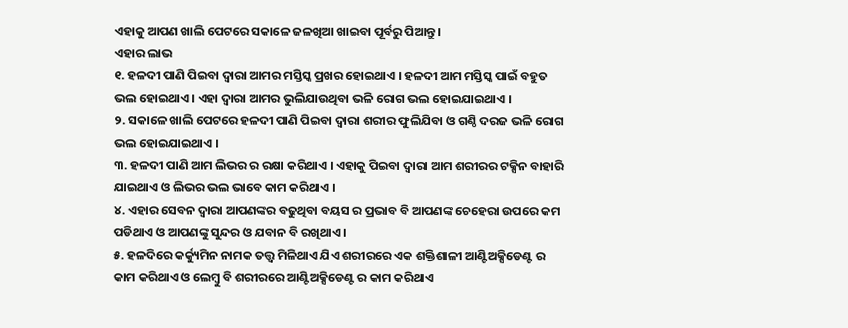ଏହାକୁ ଆପଣ ଖାଲି ପେଟରେ ସକାଳେ ଜଳଖିଆ ଖାଇବା ପୂର୍ବରୁ ପିଆନ୍ତୁ ।
ଏହାର ଲାଭ
୧. ହଳଦୀ ପାଣି ପିଇବା ଦ୍ଵାରା ଆମର ମସ୍ତିସ୍କ ପ୍ରଖର ହୋଇଥାଏ । ହଳଦୀ ଆମ ମସ୍ତିସ୍କ ପାଇଁ ବହୁତ ଭଲ ହୋଇଥାଏ । ଏହା ଦ୍ଵାରା ଆମର ଭୁଲିଯାଉଥିବା ଭଳି ରୋଗ ଭଲ ହୋଇଯାଇଥାଏ ।
୨. ସକାଳେ ଖାଲି ପେଟରେ ହଳଦୀ ପାଣି ପିଇବା ଦ୍ଵାରା ଶରୀର ଫୁଲିଯିବା ଓ ଗଣ୍ଠି ଦରଜ ଭଳି ରୋଗ ଭଲ ହୋଇଯାଇଥାଏ ।
୩. ହଳଦୀ ପାଣି ଆମ ଲିଭର ର ରକ୍ଷା କରିଥାଏ । ଏହାକୁ ପିଇବା ଦ୍ଵାରା ଆମ ଶରୀରର ଟକ୍ସିନ ବାହାରି ଯାଇଥାଏ ଓ ଲିଭର ଭଲ ଭାବେ କାମ କରିଥାଏ ।
୪. ଏହାର ସେବନ ଦ୍ଵାରା ଆପଣଙ୍କର ବଢୁଥିବା ବୟସ ର ପ୍ରଭାବ ବି ଆପଣଙ୍କ ଚେହେରା ଉପରେ କମ ପଡିଥାଏ ଓ ଆପଣଙ୍କୁ ସୁନ୍ଦର ଓ ଯବାନ ବି ରଖିଥାଏ ।
୫. ହଳଦିରେ କର୍କ୍ୟୁମିନ ନାମକ ତତ୍ତ୍ଵ ମିଳିଥାଏ ଯିଏ ଶରୀରରେ ଏକ ଶକ୍ତିଶାଳୀ ଆଣ୍ଟିଅକ୍ସିଡେଣ୍ଟ ର କାମ କରିଥାଏ ଓ ଲେମ୍ବୁ ବି ଶରୀରରେ ଆଣ୍ଟିଅକ୍ସିଡେଣ୍ଟ ର କାମ କରିଥାଏ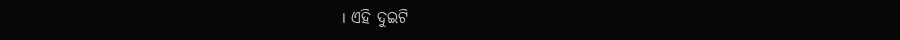। ଏହି ଦୁଇଟି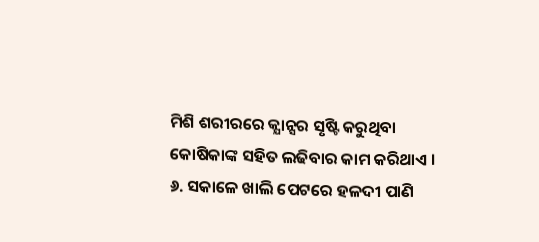ମିଶି ଶରୀରରେ କ୍ଯାନ୍ସର ସୃଷ୍ଟି କରୁଥିବା କୋଷିକାଙ୍କ ସହିତ ଲଢିବାର କାମ କରିଥାଏ ।
୬. ସକାଳେ ଖାଲି ପେଟରେ ହଳଦୀ ପାଣି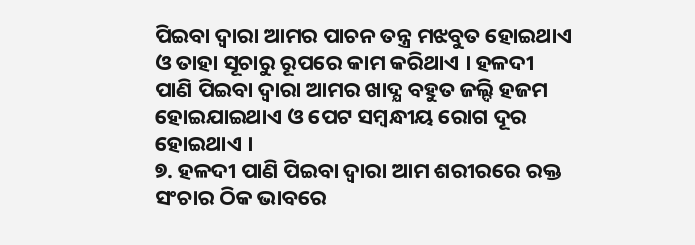ପିଇବା ଦ୍ଵାରା ଆମର ପାଚନ ତନ୍ତ୍ର ମଝବୁତ ହୋଇଥାଏ ଓ ତାହା ସୂଚାରୁ ରୂପରେ କାମ କରିଥାଏ । ହଳଦୀ ପାଣି ପିଇବା ଦ୍ଵାରା ଆମର ଖାଦ୍ଯ ବହୁତ ଜଲ୍ଦି ହଜମ ହୋଇଯାଇଥାଏ ଓ ପେଟ ସମ୍ବନ୍ଧୀୟ ରୋଗ ଦୂର ହୋଇଥାଏ ।
୭. ହଳଦୀ ପାଣି ପିଇବା ଦ୍ଵାରା ଆମ ଶରୀରରେ ରକ୍ତ ସଂଚାର ଠିକ ଭାବରେ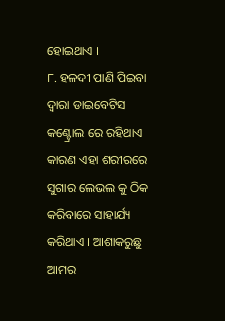ହୋଇଥାଏ ।
୮. ହଳଦୀ ପାଣି ପିଇବା ଦ୍ଵାରା ଡାଇବେଟିସ କଣ୍ଟ୍ରୋଲ ରେ ରହିଥାଏ କାରଣ ଏହା ଶରୀରରେ ସୁଗାର ଲେଭଲ କୁ ଠିକ କରିବାରେ ସାହାର୍ଯ୍ୟ କରିଥାଏ । ଆଶାକରୁଛୁ ଆମର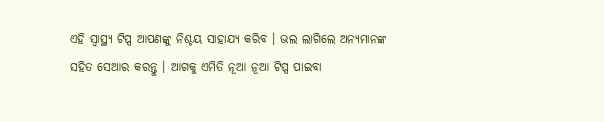ଏହି ସ୍ୱାସ୍ଥ୍ୟ ଟିପ୍ସ ଆପଣଙ୍କୁ ନିଶ୍ଚୟ ସାହାଯ୍ୟ କରିବ । ଭଲ ଲାଗିଲେ ଅନ୍ୟମାନଙ୍କ ସହିତ ସେଆର କରନ୍ତୁ । ଆଗକୁ ଏମିତି ନୂଆ ନୂଆ ଟିପ୍ସ ପାଇବା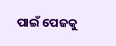ପାଇଁ ପେଜକୁ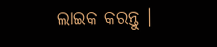ଲାଇକ କରନ୍ତୁ ।